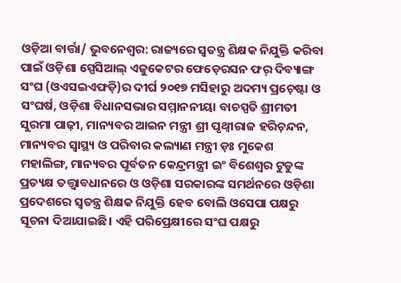ଓଡ଼ିଆ ବାର୍ତ୍ତା/ ଭୁବନେଶ୍ୱର: ରାଜ୍ୟରେ ସ୍ବତନ୍ତ୍ର ଶିକ୍ଷକ ନିଯୁକ୍ତି କରିବା ପାଇଁ ଓଡ଼ିଶା ସ୍ପେସିଆଲ୍ ଏଜୁକେଟର ଫେଡ଼େରସନ ଫର୍ ଦିବ୍ୟାଙ୍ଗ ସଂଘ (ଓଏସଇଏଫଡ଼ି)ର ଦୀର୍ଘ ୨୦୧୭ ମସିହାରୁ ଅଦମ୍ୟ ପ୍ରଚ଼େଷ୍ଟା ଓ ସଂଘର୍ଷ, ଓଡ଼ିଶା ବିଧାନସଭାର ସମ୍ମାନନୀୟା ବାଚସ୍ପତି ଶ୍ରୀମତୀ ସୁରମା ପାଢ଼ୀ, ମାନ୍ୟବର ଆଇନ ମନ୍ତ୍ରୀ ଶ୍ରୀ ପୃଥ୍ୱୀରାଜ ହରିଚ଼ନ୍ଦନ, ମାନ୍ୟବର ସ୍ବାସ୍ଥ୍ୟ ଓ ପରିବାର କଲ୍ୟାଣ ମନ୍ତ୍ରୀ ଡ଼ଃ ମୁକେଶ ମହାଲିଙ୍ଗ, ମାନ୍ୟବର ପୂର୍ବତନ କେନ୍ଦ୍ରମନ୍ତ୍ରୀ ଇଂ ବିଶେଶ୍ୱର ଟୁଡୁଙ୍କ ପ୍ରତ୍ୟକ୍ଷ ତତ୍ତ୍ଵାବଧାନରେ ଓ ଓଡ଼ିଶା ସରକାରଙ୍କ ସମର୍ଥନରେ ଓଡ଼ିଶା ପ୍ରଦେଶରେ ସ୍ବତନ୍ତ୍ର ଶିକ୍ଷକ ନିଯୁକ୍ତି ହେବ ବୋଲି ଓସେପା ପକ୍ଷରୁ ସୂଚନା ଦିଆଯାଇଛି। ଏହି ପରିପ୍ରେକ୍ଷୀରେ ସଂଘ ପକ୍ଷରୁ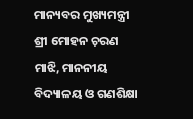ମାନ୍ୟବର ମୁଖ୍ୟମନ୍ତ୍ରୀ ଶ୍ରୀ ମୋହନ ଚ଼ରଣ ମାଝି, ମାନନୀୟ ବିଦ୍ୟାଳୟ ଓ ଗଣଶିକ୍ଷା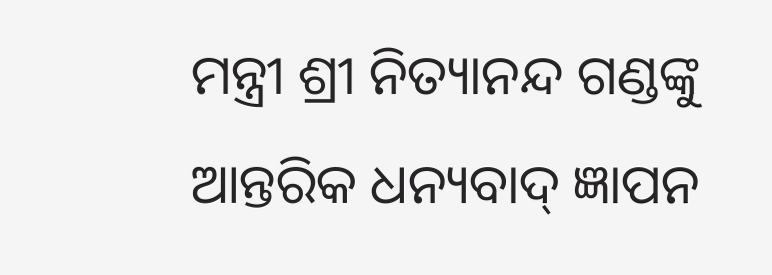ମନ୍ତ୍ରୀ ଶ୍ରୀ ନିତ୍ୟାନନ୍ଦ ଗଣ୍ଡଙ୍କୁ ଆନ୍ତରିକ ଧନ୍ୟବାଦ୍ ଜ୍ଞାପନ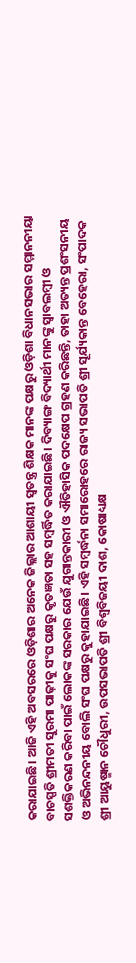କରାଯାଇଛି। ଆଜି ଏହି ଅବସରରେ ଓଡ଼ିଶାର ଅନେକ ଜିଲ୍ଲାର ଆଶାୟୀ ସ୍ବତନ୍ତ୍ର ଶିକ୍ଷକ ମାନଙ୍କ ପକ୍ଷରୁ ଓଡ଼ିଶା ବିଧାନସଭାର ସମ୍ମାନନୀୟା ବାଚସ୍ପତି ଶ୍ରୀମତୀ ସୁରମା ପାଢ଼ୀକୁ ସଂଘ ପକ୍ଷରୁ କୃତଜ୍ଞତା ସହ ସମ୍ବର୍ଦ୍ଧିତ କରାଯାଇଛି। ଦିବ୍ୟାଙ୍ଗ ବିଦ୍ୟାର୍ଥୀ ମାନଙ୍କୁ ସ୍ବାବଲମ୍ବୀ ଓ ସଶକ୍ତିକରଣ କରିବା ପାଇଁ ଲୋକଙ୍କ ସରକାର ଯେଉଁ ଯୁଗାନ୍ତକାରୀ ଓ ଐତିହାସିକ ପଦକ୍ଷେପ ଗ୍ରହଣ କରିଛନ୍ତି, ତାହା ଅତ୍ୟନ୍ତ ପ୍ରଶଂସନୀୟ ଓ ଅଭିନନ୍ଦନୀୟ ବୋଲି ସଂଘ ପକ୍ଷରୁ କୁହାଯାଇଛି। ଏହି ସମ୍ବର୍ଦ୍ଧନା ସମାରୋହରେ ରାଜ୍ୟ ସଭାପତି ଶ୍ରୀ ସୂର୍ଯ୍ୟକାନ୍ତ ବେହେରା, ସଂପାଦକ ଶ୍ରୀ ଆୟୁଷ୍ମାନ ଚୌଧୁରୀ, ଉପସଭାପତି ଶ୍ରୀ ବିଶ୍ବବିଜୟୀ ଦାଶ, କୋଷାଧ୍ୟକ୍ଷ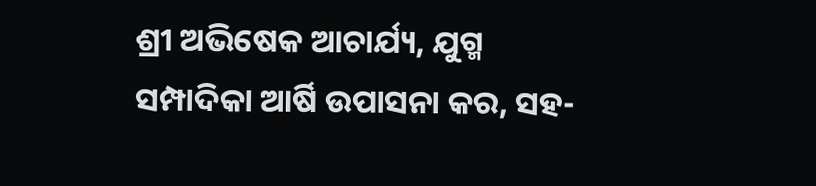ଶ୍ରୀ ଅଭିଷେକ ଆଚାର୍ଯ୍ୟ, ଯୁଗ୍ମ ସମ୍ପାଦିକା ଆର୍ଷି ଉପାସନା କର, ସହ-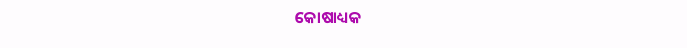କୋଷାଧ୍ୟକ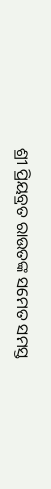ଶ୍ରୀ ପ୍ରିୟବ୍ରତ ରାଉତଙ୍କ ସମେତ ସମସ୍ତ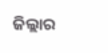ଜିଲ୍ଲାର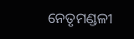ନେତୃମଣ୍ଡଳୀ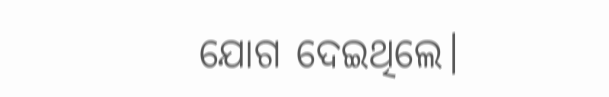ଯୋଗ ଦେଇଥିଲେ।